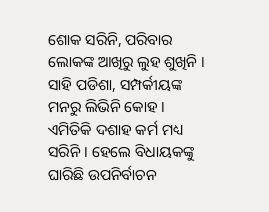ଶୋକ ସରିନି, ପରିବାର ଲୋକଙ୍କ ଆଖିରୁ ଲୁହ ଶୁଖିନି । ସାହି ପଡିଶା, ସମ୍ପର୍କୀୟଙ୍କ ମନରୁ ଲିଭିନି କୋହ । ଏମିତିକି ଦଶାହ କର୍ମ ମଧ୍ୟ ସରିନି । ହେଲେ ବିଧାୟକଙ୍କୁ ଘାରିଛି ଉପନିର୍ବାଚନ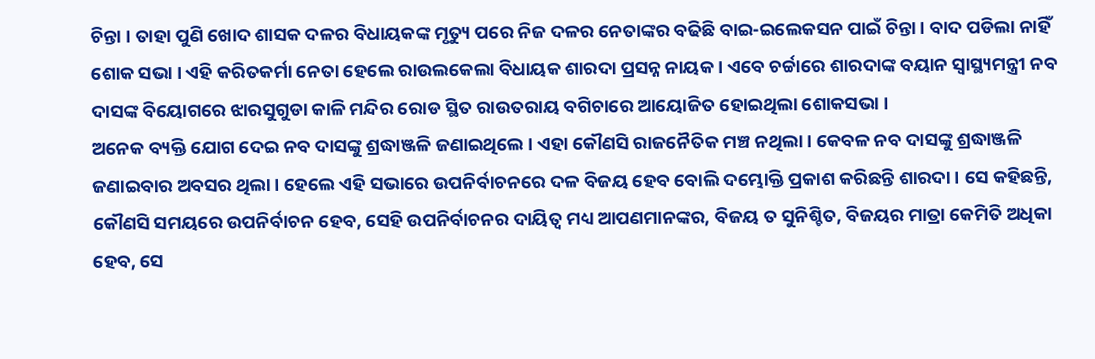ଚିନ୍ତା । ତାହା ପୁଣି ଖୋଦ ଶାସକ ଦଳର ବିଧାୟକଙ୍କ ମୃତ୍ୟୁ ପରେ ନିଜ ଦଳର ନେତାଙ୍କର ବଢିଛି ବାଇ-ଇଲେକସନ ପାଇଁ ଚିନ୍ତା । ବାଦ ପଡିଲା ନାହିଁ ଶୋକ ସଭା । ଏହି କରିତକର୍ମା ନେତା ହେଲେ ରାଉଲକେଲା ବିଧାୟକ ଶାରଦା ପ୍ରସନ୍ନ ନାୟକ । ଏବେ ଚର୍ଚ୍ଚାରେ ଶାରଦାଙ୍କ ବୟାନ ସ୍ୱାସ୍ଥ୍ୟମନ୍ତ୍ରୀ ନବ ଦାସଙ୍କ ବିୟୋଗରେ ଝାରସୁଗୁଡା କାଳି ମନ୍ଦିର ରୋଡ ସ୍ଥିତ ରାଉତରାୟ ବଗିଚାରେ ଆୟୋଜିତ ହୋଇଥିଲା ଶୋକସଭା ।
ଅନେକ ବ୍ୟକ୍ତି ଯୋଗ ଦେଇ ନବ ଦାସଙ୍କୁ ଶ୍ରଦ୍ଧାଞ୍ଜଳି ଜଣାଇଥିଲେ । ଏହା କୌଣସି ରାଜନୈତିକ ମଞ୍ଚ ନଥିଲା । କେବଳ ନବ ଦାସଙ୍କୁ ଶ୍ରଦ୍ଧାଞ୍ଜଳି ଜଣାଇବାର ଅବସର ଥିଲା । ହେଲେ ଏହି ସଭାରେ ଉପନିର୍ବାଚନରେ ଦଳ ବିଜୟ ହେବ ବୋଲି ଦମ୍ଭୋକ୍ତି ପ୍ରକାଶ କରିଛନ୍ତି ଶାରଦା । ସେ କହିଛନ୍ତି, କୌଣସି ସମୟରେ ଉପନିର୍ବାଚନ ହେବ, ସେହି ଉପନିର୍ବାଚନର ଦାୟିତ୍ୱ ମଧ୍ୟ ଆପଣମାନଙ୍କର, ବିଜୟ ତ ସୁନିଶ୍ଚିତ, ବିଜୟର ମାତ୍ରା କେମିତି ଅଧିକା ହେବ, ସେ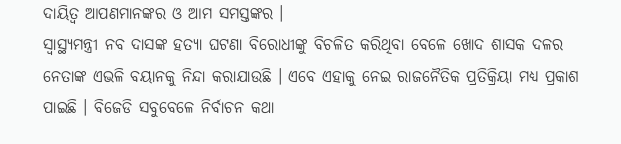ଦାୟିତ୍ୱ ଆପଣମାନଙ୍କର ଓ ଆମ ସମସ୍ତଙ୍କର ।
ସ୍ୱାସ୍ଥ୍ୟମନ୍ତ୍ରୀ ନବ ଦାସଙ୍କ ହତ୍ୟା ଘଟଣା ବିରୋଧୀଙ୍କୁ ବିଚଳିତ କରିଥିବା ବେଳେ ଖୋଦ ଶାସକ ଦଳର ନେତାଙ୍କ ଏଭଳି ବୟାନକୁ ନିନ୍ଦା କରାଯାଉଛି । ଏବେ ଏହାକୁ ନେଇ ରାଜନୈତିକ ପ୍ରତିକ୍ରିୟା ମଧ୍ୟ ପ୍ରକାଶ ପାଇଛି । ବିଜେଡି ସବୁବେଳେ ନିର୍ବାଚନ କଥା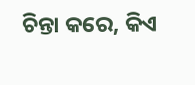ଚିନ୍ତା କରେ, କିଏ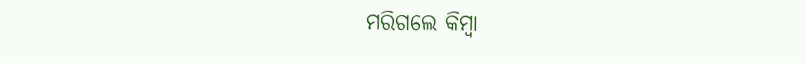ମରିଗଲେ କିମ୍ବା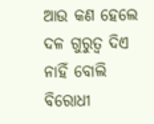ଆଉ କଣ ହେଲେ ଦଳ ଗୁରୁତ୍ୱ ଦିଏ ନାହିଁ ବୋଲି ବିରୋଧୀ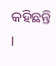କହିଛନ୍ତି ।